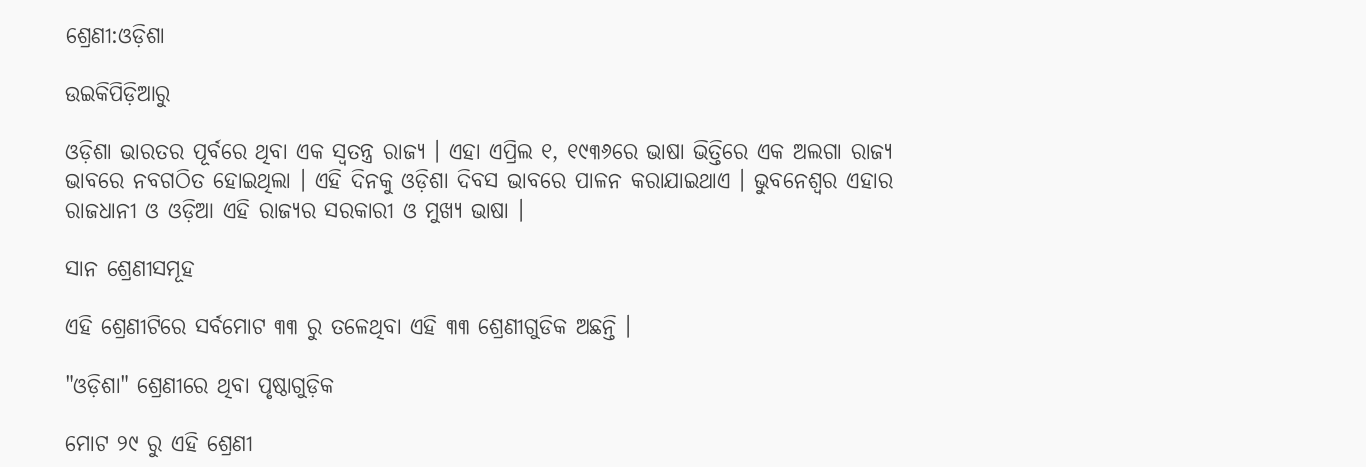ଶ୍ରେଣୀ:ଓଡ଼ିଶା

ଉଇକିପିଡ଼ିଆ‌ରୁ

ଓଡ଼ିଶା ଭାରତର ପୂର୍ବରେ ଥିବା ଏକ ସ୍ଵତନ୍ତ୍ର ରାଜ୍ୟ । ଏହା ଏପ୍ରିଲ ୧, ୧୯୩୬ରେ ଭାଷା ଭିତ୍ତିରେ ଏକ ଅଲଗା ରାଜ୍ୟ ଭାବରେ ନବଗଠିତ ହୋଇଥିଲା । ଏହି ଦିନକୁ ଓଡ଼ିଶା ଦିବସ ଭାବରେ ପାଳନ କରାଯାଇଥାଏ । ଭୁବନେଶ୍ଵର ଏହାର ରାଜଧାନୀ ଓ ଓଡ଼ିଆ ଏହି ରାଜ୍ୟର ସରକାରୀ ଓ ମୁଖ୍ୟ ଭାଷା ।

ସାନ ଶ୍ରେଣୀସମୂହ

ଏହି ଶ୍ରେଣୀଟିରେ ସର୍ବମୋଟ ୩୩ ରୁ ତଳେଥିବା ଏହି ୩୩ ଶ୍ରେଣୀଗୁଡିକ ଅଛନ୍ତି ।

"ଓଡ଼ିଶା" ଶ୍ରେଣୀରେ ଥିବା ପୃଷ୍ଠାଗୁଡ଼ିକ

ମୋଟ ୨୯ ରୁ ଏହି ଶ୍ରେଣୀ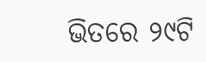ଭିତରେ ୨୯ଟି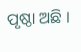ପୃଷ୍ଠା ଅଛି ।